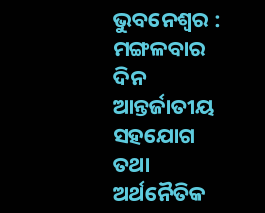ଭୁବନେଶ୍ୱର : ମଙ୍ଗଳବାର ଦିନ ଆନ୍ତର୍ଜାତୀୟ ସହଯୋଗ ତଥା ଅର୍ଥନୈତିକ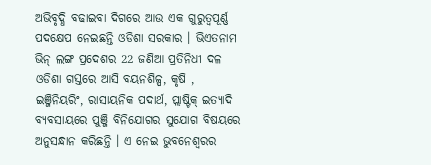ଅଭିବୃଦ୍ଧି ବଢାଇବା ଦିଗରେ ଆଉ ଏକ ଗୁରୁତ୍ୱପୂର୍ଣ୍ଣ ପଦକ୍ଷେପ ନେଇଛନ୍ତି ଓଡିଶା ସରକାର । ଭିଏତନାମ ଭିନ୍ ଲଙ୍ଗ ପ୍ରଦେଶର 22 ଜଣିଆ ପ୍ରତିନିଧୀ ଦଳ ଓଡିଶା ଗସ୍ତରେ ଆସି ବୟନଶିଳ୍ପ, କୃଷି , ଇଞ୍ଜିନିୟରିଂ, ରାସାୟନିକ ପଦାର୍ଥ, ପ୍ଲାଷ୍ଟିକ୍ ଇତ୍ୟାଦି ବ୍ୟବସାୟରେ ପୁଞ୍ଜି ବିନିଯୋଗର ସୁଯୋଗ ବିଷୟରେ ଅନୁସନ୍ଧାନ କରିଛନ୍ତି । ଏ ନେଇ ଭୁବନେଶ୍ୱରର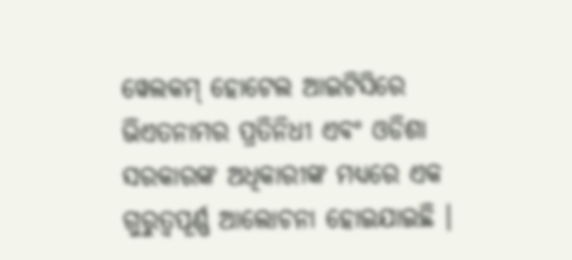ୱେଲକମ୍ ହୋଟେଲ ଆଇଟିସିରେ ଭିଏତନାମର ପ୍ରତିନିଧୀ ଏବଂ ଓଡିଶା ସରକାରଙ୍କ ଅଧିକାରୀଙ୍କ ମଧ୍ୟରେ ଏକ ଗୁରୁତ୍ୱପୂର୍ଣ୍ଣ ଆଲୋଚନା ହୋଇଯାଇଛି ।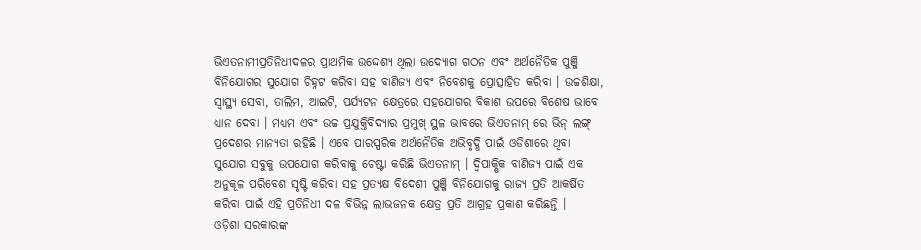ଭିଏତନାମୀପ୍ରତିନିଧୀଦଳର ପ୍ରାଥମିକ ଉଦ୍ଦେଶ୍ୟ ଥିଲା ଉଦ୍ୟୋଗ ଗଠନ ଏବଂ ଅର୍ଥନୈତିକ ପୁଞ୍ଜି ବିନିଯୋଗର ସୁଯୋଗ ଚିହ୍ନଟ କରିବା ସହ ବାଣିଜ୍ୟ ଏବଂ ନିବେଶକୁ ପ୍ରୋତ୍ସାହିତ କରିବା । ଉଚ୍ଚଶିକ୍ଷା, ସ୍ୱାସ୍ଥ୍ୟ ସେବା, ତାଲିମ, ଆଇଟି, ପର୍ଯ୍ୟଟନ କ୍ଷେତ୍ରରେ ସହଯୋଗର ବିକାଶ ଉପରେ ବିଶେଷ ଭାବେ ଧ୍ୟାନ ଦେବା । ମଧ୍ୟମ ଏବଂ ଉଚ୍ଚ ପ୍ରଯୁକ୍ତିବିଦ୍ୟାର ପ୍ରମୁଖ୍ ସ୍ଥଳ ଭାବରେ ଭିଏତନାମ୍ ରେ ଭିନ୍ ଲଙ୍ଗ୍ ପ୍ରଦେଶର ମାନ୍ୟତା ରହିଛି । ଏବେ ପାରସ୍ପରିକ ଅର୍ଥନୈତିକ ଅଭିବୃଦ୍ଧି ପାଇଁ ଓଡିଶାରେ ଥିବା ସୁଯୋଗ ସବୁକୁ ଉପଯୋଗ କରିବାକୁ ଚେଷ୍ଟା କରିଛି ଭିଏତନାମ୍ । ଦ୍ୱିପାକ୍ଷିକ ବାଣିଜ୍ୟ ପାଇଁ ଏକ ଅନୁକୂଳ ପରିବେଶ ସୃଷ୍ଟି କରିବା ସହ ପ୍ରତ୍ୟକ୍ଷ ବିଦେଶୀ ପୁଞ୍ଜି ବିନିଯୋଗକୁ ରାଜ୍ୟ ପ୍ରତି ଆକର୍ଷିତ କରିବା ପାଇଁ ଏହି ପ୍ରତିନିଧୀ ଦଳ ବିଭିନ୍ନ ଲାଭଜନକ କ୍ଷେତ୍ର ପ୍ରତି ଆଗ୍ରହ ପ୍ରକାଶ କରିଛନ୍ତି ।
ଓଡ଼ିଶା ସରକାରଙ୍କ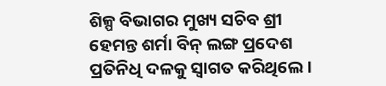ଶିଳ୍ପ ବିଭାଗର ମୁଖ୍ୟ ସଚିବ ଶ୍ରୀ ହେମନ୍ତ ଶର୍ମା ବିନ୍ ଲଙ୍ଗ ପ୍ରଦେଶ ପ୍ରତିନିଧି ଦଳକୁ ସ୍ୱାଗତ କରିଥିଲେ ।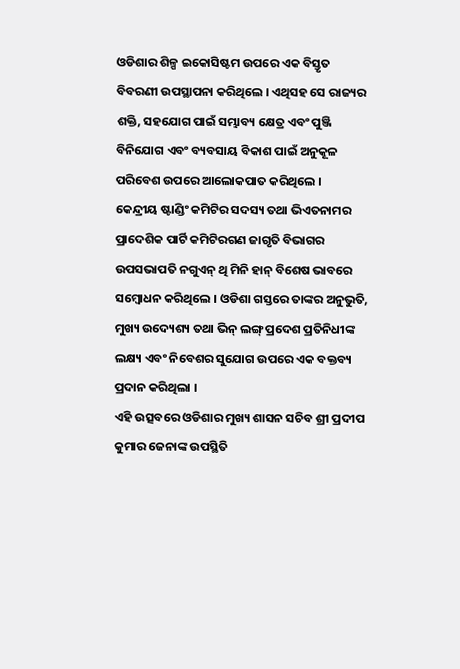ଓଡିଶାର ଶିଳ୍ପ ଇକୋସିଷ୍ଟମ ଉପରେ ଏକ ବିସ୍ତୃତ ବିବରଣୀ ଉପସ୍ଥାପନା କରିଥିଲେ । ଏଥିସହ ସେ ରାଜ୍ୟର ଶକ୍ତି, ସହଯୋଗ ପାଇଁ ସମ୍ଭାବ୍ୟ କ୍ଷେତ୍ର ଏବଂ ପୁଞ୍ଜି ବିନିଯୋଗ ଏବଂ ବ୍ୟବସାୟ ବିକାଶ ପାଇଁ ଅନୁକୂଳ ପରିବେଶ ଉପରେ ଆଲୋକପାତ କରିଥିଲେ ।
କେନ୍ଦ୍ରୀୟ ଷ୍ଟାଣ୍ଡିଂ କମିଟିର ସଦସ୍ୟ ତଥା ଭିଏତନାମର ପ୍ରାଦେଶିକ ପାର୍ଟି କମିଟିରଗଣ ଜାଗୃତି ବିଭାଗର ଉପସଭାପତି ନଗୁଏନ୍ ଥି ମିନି ହାନ୍ ବିଶେଷ ଭାବରେ ସମ୍ବୋଧନ କରିଥିଲେ । ଓଡିଶା ଗସ୍ତରେ ତାଙ୍କର ଅନୁଭୁତି, ମୁଖ୍ୟ ଉଦ୍ୟେଶ୍ୟ ତଥା ଭିନ୍ ଲଙ୍ଗ୍ ପ୍ରଦେଶ ପ୍ରତିନିଧୀଙ୍କ ଲକ୍ଷ୍ୟ ଏବଂ ନିବେଶର ସୁଯୋଗ ଉପରେ ଏକ ବକ୍ତବ୍ୟ ପ୍ରଦାନ କରିଥିଲା ।
ଏହି ଉତ୍ସବରେ ଓଡିଶାର ମୁଖ୍ୟ ଶାସନ ସଚିବ ଶ୍ରୀ ପ୍ରଦୀପ କୁମାର ଜେନାଙ୍କ ଉପସ୍ଥିତି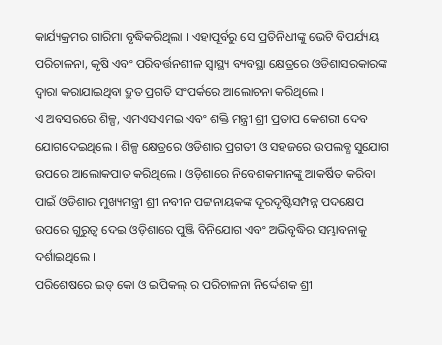କାର୍ଯ୍ୟକ୍ରମର ଗାରିମା ବୃଦ୍ଧିକରିଥିଲା । ଏହାପୂର୍ବରୁ ସେ ପ୍ରତିନିଧୀଙ୍କୁ ଭେଟି ବିପର୍ଯ୍ୟୟ ପରିଚାଳନା, କୃଷି ଏବଂ ପରିବର୍ତ୍ତନଶୀଳ ସ୍ୱାସ୍ଥ୍ୟ ବ୍ୟବସ୍ଥା କ୍ଷେତ୍ରରେ ଓଡିଶାସରକାରଙ୍କ ଦ୍ୱାରା କରାଯାଇଥିବା ଦ୍ରୁତ ପ୍ରଗତି ସଂପର୍କରେ ଆଲୋଚନା କରିଥିଲେ ।
ଏ ଅବସରରେ ଶିଳ୍ପ, ଏମଏସଏମଇ ଏବଂ ଶକ୍ତି ମନ୍ତ୍ରୀ ଶ୍ରୀ ପ୍ରତାପ କେଶରୀ ଦେବ ଯୋଗଦେଇଥିଲେ । ଶିଳ୍ପ କ୍ଷେତ୍ରରେ ଓଡିଶାର ପ୍ରଗତୀ ଓ ସହଜରେ ଉପଲବ୍ଧ ସୁଯୋଗ ଉପରେ ଆଲୋକପାତ କରିଥିଲେ । ଓଡ଼ିଶାରେ ନିବେଶକମାନଙ୍କୁ ଆକର୍ଷିତ କରିବା ପାଇଁ ଓଡିଶାର ମୁଖ୍ୟମନ୍ତ୍ରୀ ଶ୍ରୀ ନବୀନ ପଟ୍ଟନାୟକଙ୍କ ଦୂରଦୃଷ୍ଟିସମ୍ପନ୍ନ ପଦକ୍ଷେପ ଉପରେ ଗୁରୁତ୍ୱ ଦେଇ ଓଡ଼ିଶାରେ ପୁଞ୍ଜି ବିନିଯୋଗ ଏବଂ ଅଭିବୃଦ୍ଧିର ସମ୍ଭାବନାକୁ ଦର୍ଶାଇଥିଲେ ।
ପରିଶେଷରେ ଇଡ୍ କୋ ଓ ଇପିକଲ୍ ର ପରିଚାଳନା ନିର୍ଦ୍ଦେଶକ ଶ୍ରୀ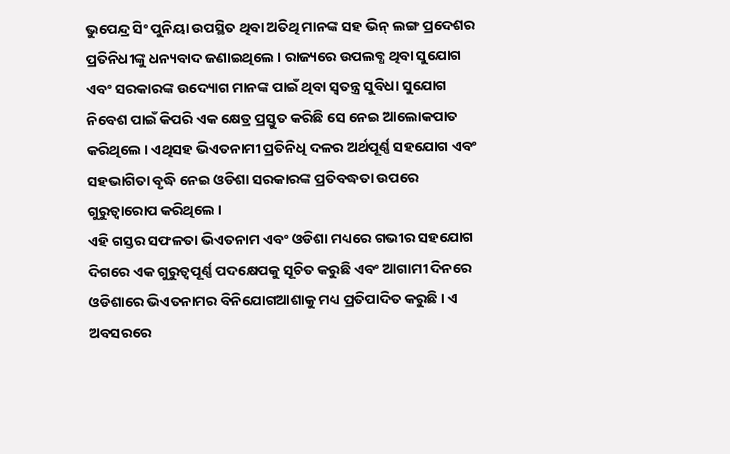ଭୁପେନ୍ଦ୍ର ସିଂ ପୁନିୟା ଉପସ୍ଥିତ ଥିବା ଅତିଥି ମାନଙ୍କ ସହ ଭିନ୍ ଲଙ୍ଗ ପ୍ରଦେଶର ପ୍ରତିନିଧୀଙ୍କୁ ଧନ୍ୟବାଦ ଜଣାଇଥିଲେ । ରାଜ୍ୟରେ ଉପଲବ୍ଧ ଥିବା ସୁଯୋଗ ଏବଂ ସରକାରଙ୍କ ଉଦ୍ୟୋଗ ମାନଙ୍କ ପାଇଁ ଥିବା ସ୍ୱତନ୍ତ୍ର ସୁବିଧା ସୁଯୋଗ ନିବେଶ ପାଇଁ କିପରି ଏକ କ୍ଷେତ୍ର ପ୍ରସ୍ତୁତ କରିଛି ସେ ନେଇ ଆଲୋକପାତ କରିଥିଲେ । ଏଥିସହ ଭିଏତନାମୀ ପ୍ରତିନିଧି ଦଳର ଅର୍ଥପୂର୍ଣ୍ଣ ସହଯୋଗ ଏବଂ ସହଭାଗିତା ବୃଦ୍ଧି ନେଇ ଓଡିଶା ସରକାରଙ୍କ ପ୍ରତିବଦ୍ଧତା ଉପରେ ଗୁରୁତ୍ୱାରୋପ କରିଥିଲେ ।
ଏହି ଗସ୍ତର ସଫଳତା ଭିଏତନାମ ଏବଂ ଓଡିଶା ମଧ୍ୟରେ ଗଭୀର ସହଯୋଗ ଦିଗରେ ଏକ ଗୁରୁତ୍ୱପୂର୍ଣ୍ଣ ପଦକ୍ଷେପକୁ ସୂଚିତ କରୁଛି ଏବଂ ଆଗାମୀ ଦିନରେ ଓଡିଶାରେ ଭିଏତନାମର ବିନିଯୋଗଆଶାକୁ ମଧ୍ୟ ପ୍ରତିପାଦିତ କରୁଛି । ଏ ଅବସରରେ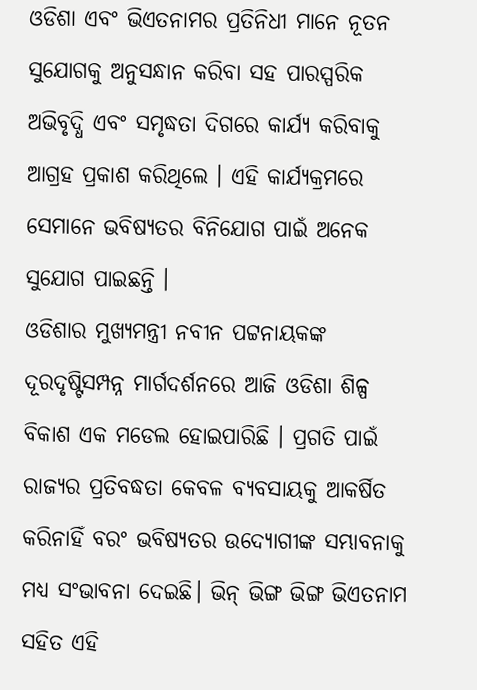ଓଡିଶା ଏବଂ ଭିଏତନାମର ପ୍ରତିନିଧୀ ମାନେ ନୂତନ ସୁଯୋଗକୁ ଅନୁସନ୍ଧାନ କରିବା ସହ ପାରସ୍ପରିକ ଅଭିବୃଦ୍ଧି ଏବଂ ସମୃଦ୍ଧତା ଦିଗରେ କାର୍ଯ୍ୟ କରିବାକୁ ଆଗ୍ରହ ପ୍ରକାଶ କରିଥିଲେ । ଏହି କାର୍ଯ୍ୟକ୍ରମରେ ସେମାନେ ଭବିଷ୍ୟତର ବିନିଯୋଗ ପାଇଁ ଅନେକ ସୁଯୋଗ ପାଇଛନ୍ତି ।
ଓଡିଶାର ମୁଖ୍ୟମନ୍ତ୍ରୀ ନବୀନ ପଟ୍ଟନାୟକଙ୍କ ଦୂରଦୃଷ୍ଟିସମ୍ପନ୍ନ ମାର୍ଗଦର୍ଶନରେ ଆଜି ଓଡିଶା ଶିଳ୍ପ ବିକାଶ ଏକ ମଡେଲ ହୋଇପାରିଛି । ପ୍ରଗତି ପାଇଁ ରାଜ୍ୟର ପ୍ରତିବଦ୍ଧତା କେବଳ ବ୍ୟବସାୟକୁ ଆକର୍ଷିତ କରିନାହିଁ ବରଂ ଭବିଷ୍ୟତର ଉଦ୍ୟୋଗୀଙ୍କ ସମ୍ଭାବନାକୁ ମଧ୍ୟ ସଂଭାବନା ଦେଇଛି। ଭିନ୍ ଭିଙ୍ଗ ଭିଙ୍ଗ ଭିଏତନାମ ସହିତ ଏହି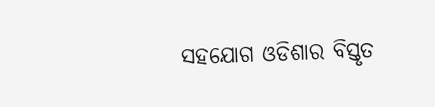ସହଯୋଗ ଓଡିଶାର ବିସ୍ତୃତ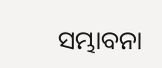ସମ୍ଭାବନା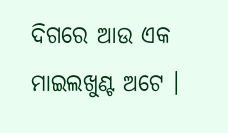ଦିଗରେ ଆଉ ଏକ ମାଇଲଖୁଣ୍ଟ ଅଟେ ।